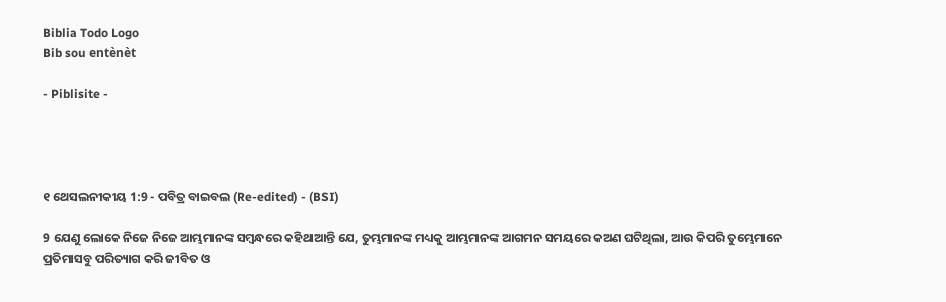Biblia Todo Logo
Bib sou entènèt

- Piblisite -




୧ ଥେସଲନୀକୀୟ 1:9 - ପବିତ୍ର ବାଇବଲ (Re-edited) - (BSI)

9 ଯେଣୁ ଲୋକେ ନିଜେ ନିଜେ ଆମ୍ଭମାନଙ୍କ ସମ୍ଵନ୍ଧରେ କହିଥାଆନ୍ତି ଯେ, ତୁମ୍ଭମାନଙ୍କ ମଧ୍ୟକୁ ଆମ୍ଭମାନଙ୍କ ଆଗମନ ସମୟରେ କଅଣ ଘଟିଥିଲା, ଆଉ କିପରି ତୁମ୍ଭେମାନେ ପ୍ରତିମାସବୁ ପରିତ୍ୟାଗ କରି ଜୀବିତ ଓ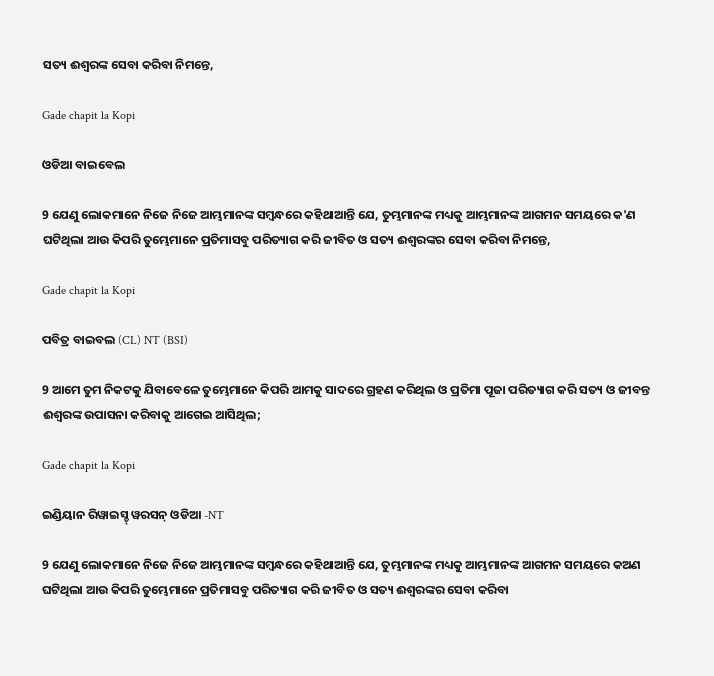ସତ୍ୟ ଈଶ୍ଵରଙ୍କ ସେବା କରିବା ନିମନ୍ତେ,

Gade chapit la Kopi

ଓଡିଆ ବାଇବେଲ

9 ଯେଣୁ ଲୋକମାନେ ନିଜେ ନିଜେ ଆମ୍ଭମାନଙ୍କ ସମ୍ବନ୍ଧରେ କହିଥାଆନ୍ତି ଯେ, ତୁମ୍ଭମାନଙ୍କ ମଧ୍ୟକୁ ଆମ୍ଭମାନଙ୍କ ଆଗମନ ସମୟରେ କ'ଣ ଘଟିଥିଲା ଆଉ କିପରି ତୁମ୍ଭେମାନେ ପ୍ରତିମାସବୁ ପରିତ୍ୟାଗ କରି ଜୀବିତ ଓ ସତ୍ୟ ଈଶ୍ୱରଙ୍କର ସେବା କରିବା ନିମନ୍ତେ,

Gade chapit la Kopi

ପବିତ୍ର ବାଇବଲ (CL) NT (BSI)

9 ଆମେ ତୁମ ନିକଟକୁ ଯିବାବେଳେ ତୁମ୍ଭେମାନେ କିପରି ଆମକୁ ସାଦରେ ଗ୍ରହଣ କରିଥିଲ ଓ ପ୍ରତିମା ପୂଜା ପରିତ୍ୟାଗ କରି ସତ୍ୟ ଓ ଜୀବନ୍ତ ଈଶ୍ୱରଙ୍କ ଉପାସନା କରିବାକୁ ଆଗେଇ ଆସିଥିଲ;

Gade chapit la Kopi

ଇଣ୍ଡିୟାନ ରିୱାଇସ୍ଡ୍ ୱରସନ୍ ଓଡିଆ -NT

9 ଯେଣୁ ଲୋକମାନେ ନିଜେ ନିଜେ ଆମ୍ଭମାନଙ୍କ ସମ୍ବନ୍ଧରେ କହିଥାଆନ୍ତି ଯେ, ତୁମ୍ଭମାନଙ୍କ ମଧ୍ୟକୁ ଆମ୍ଭମାନଙ୍କ ଆଗମନ ସମୟରେ କଅଣ ଘଟିଥିଲା ଆଉ କିପରି ତୁମ୍ଭେମାନେ ପ୍ରତିମାସବୁ ପରିତ୍ୟାଗ କରି ଜୀବିତ ଓ ସତ୍ୟ ଈଶ୍ବରଙ୍କର ସେବା କରିବା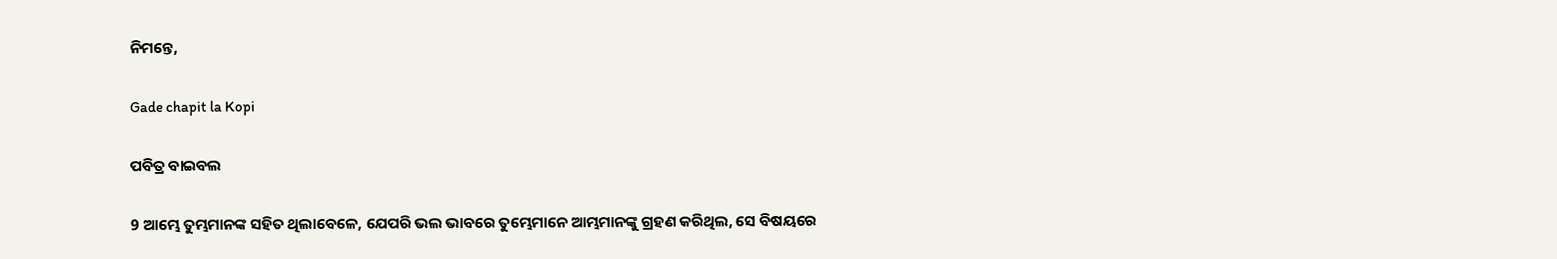ନିମନ୍ତେ,

Gade chapit la Kopi

ପବିତ୍ର ବାଇବଲ

9 ଆମ୍ଭେ ତୁମ୍ଭମାନଙ୍କ ସହିତ ଥିଲାବେଳେ, ଯେପରି ଭଲ ଭାବରେ ତୁମ୍ଭେମାନେ ଆମ୍ଭମାନଙ୍କୁ ଗ୍ରହଣ କରିଥିଲ, ସେ ବିଷୟରେ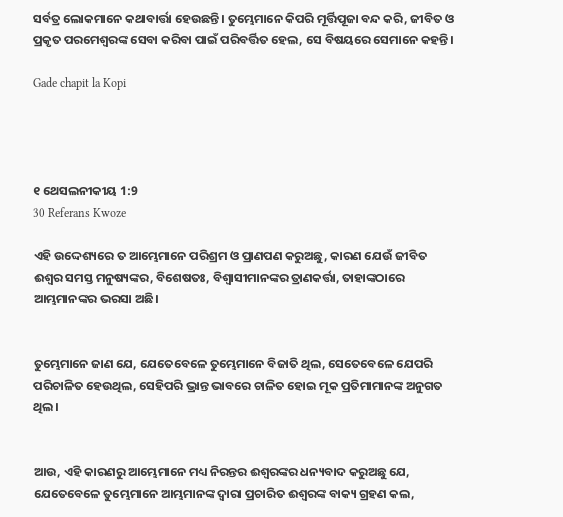ସର୍ବତ୍ର ଲୋକମାନେ କଥାବାର୍ତ୍ତା ହେଉଛନ୍ତି। ତୁମ୍ଭେମାନେ କିପରି ମୂର୍ତ୍ତିପୂଜା ବନ୍ଦ କରି, ଜୀବିତ ଓ ପ୍ରକୃତ ପରମେଶ୍ୱରଙ୍କ ସେବା କରିବା ପାଇଁ ପରିବର୍ତ୍ତିତ ହେଲ, ସେ ବିଷୟରେ ସେମାନେ କହନ୍ତି।

Gade chapit la Kopi




୧ ଥେସଲନୀକୀୟ 1:9
30 Referans Kwoze

ଏହି ଉଦ୍ଦେଶ୍ୟରେ ତ ଆମ୍ଭେମାନେ ପରିଶ୍ରମ ଓ ପ୍ରାଣପଣ କରୁଅଛୁ, କାରଣ ଯେଉଁ ଜୀବିତ ଈଶ୍ଵର ସମସ୍ତ ମନୁଷ୍ୟଙ୍କର, ବିଶେଷତଃ, ବିଶ୍ଵାସୀମାନଙ୍କର ତ୍ରାଣକର୍ତ୍ତା, ତାହାଙ୍କଠାରେ ଆମ୍ଭମାନଙ୍କର ଭରସା ଅଛି।


ତୁମ୍ଭେମାନେ ଜାଣ ଯେ, ଯେତେବେଳେ ତୁମ୍ଭେମାନେ ବିଜାତି ଥିଲ, ସେତେବେଳେ ଯେପରି ପରିଚାଳିତ ହେଉଥିଲ, ସେହିପରି ଭ୍ରାନ୍ତ ଭାବରେ ଚାଳିତ ହୋଇ ମୂକ ପ୍ରତିମାମାନଙ୍କ ଅନୁଗତ ଥିଲ।


ଆଉ, ଏହି କାରଣରୁ ଆମ୍ଭେମାନେ ମଧ୍ୟ ନିରନ୍ତର ଈଶ୍ଵରଙ୍କର ଧନ୍ୟବାଦ କରୁଅଛୁ ଯେ, ଯେତେବେଳେ ତୁମ୍ଭେମାନେ ଆମ୍ଭମାନଙ୍କ ଦ୍ଵାରା ପ୍ରଚାରିତ ଈଶ୍ଵରଙ୍କ ବାକ୍ୟ ଗ୍ରହଣ କଲ,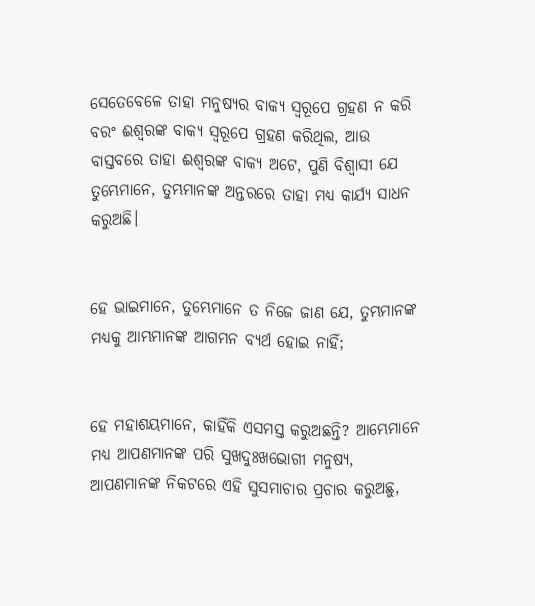ସେତେବେଳେ ତାହା ମନୁଷ୍ୟର ବାକ୍ୟ ସ୍ଵରୂପେ ଗ୍ରହଣ ନ କରି ବରଂ ଈଶ୍ଵରଙ୍କ ବାକ୍ୟ ସ୍ଵରୂପେ ଗ୍ରହଣ କରିଥିଲ, ଆଉ ବାସ୍ତବରେ ତାହା ଈଶ୍ଵରଙ୍କ ବାକ୍ୟ ଅଟେ, ପୁଣି ବିଶ୍ଵାସୀ ଯେ ତୁମ୍ଭେମାନେ, ତୁମ୍ଭମାନଙ୍କ ଅନ୍ତରରେ ତାହା ମଧ୍ୟ କାର୍ଯ୍ୟ ସାଧନ କରୁଅଛି।


ହେ ଭାଇମାନେ, ତୁମ୍ଭେମାନେ ତ ନିଜେ ଜାଣ ଯେ, ତୁମ୍ଭମାନଙ୍କ ମଧ୍ୟକୁ ଆମ୍ଭମାନଙ୍କ ଆଗମନ ବ୍ୟର୍ଥ ହୋଇ ନାହିଁ;


ହେ ମହାଶୟମାନେ, କାହିଁକି ଏସମସ୍ତ କରୁଅଛନ୍ତି? ଆମ୍ଭେମାନେ ମଧ୍ୟ ଆପଣମାନଙ୍କ ପରି ସୁଖଦୁଃଖଭୋଗୀ ମନୁଷ୍ୟ, ଆପଣମାନଙ୍କ ନିକଟରେ ଏହି ସୁସମାଚାର ପ୍ରଚାର କରୁଅଛୁ,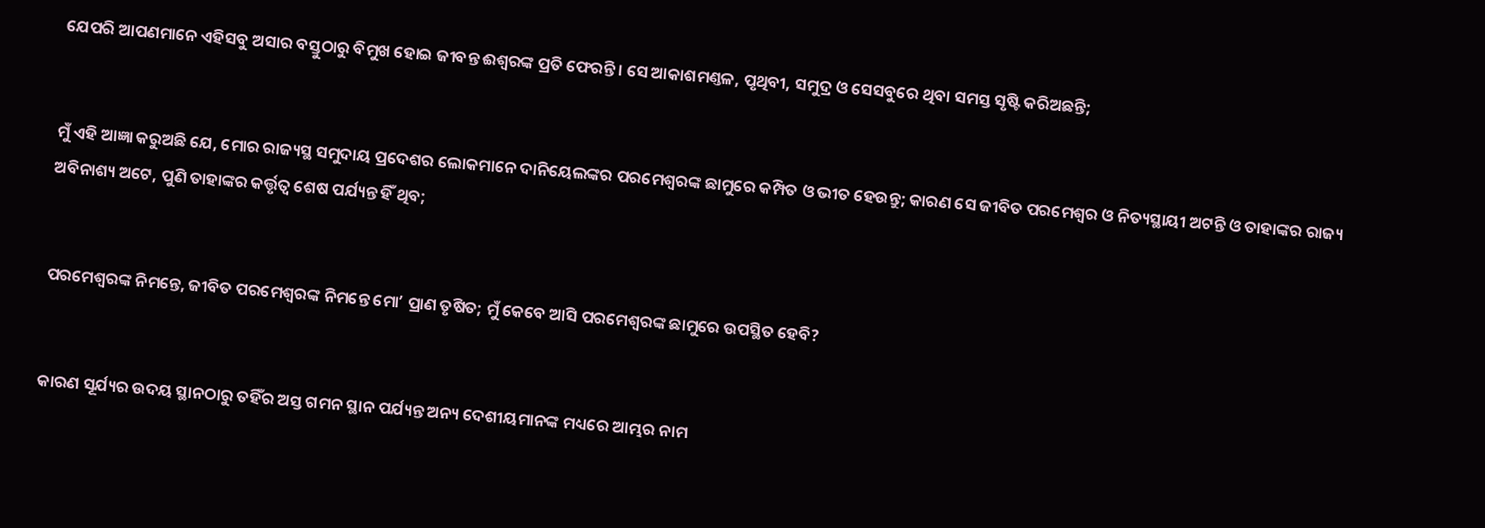ଯେପରି ଆପଣମାନେ ଏହିସବୁ ଅସାର ବସ୍ତୁଠାରୁ ବିମୁଖ ହୋଇ ଜୀବନ୍ତ ଈଶ୍ଵରଙ୍କ ପ୍ରତି ଫେରନ୍ତି। ସେ ଆକାଶମଣ୍ତଳ, ପୃଥିବୀ, ସମୁଦ୍ର ଓ ସେସବୁରେ ଥିବା ସମସ୍ତ ସୃଷ୍ଟି କରିଅଛନ୍ତି;


ମୁଁ ଏହି ଆଜ୍ଞା କରୁଅଛି ଯେ, ମୋର ରାଜ୍ୟସ୍ଥ ସମୁଦାୟ ପ୍ରଦେଶର ଲୋକମାନେ ଦାନିୟେଲଙ୍କର ପରମେଶ୍ଵରଙ୍କ ଛାମୁରେ କମ୍ପିତ ଓ ଭୀତ ହେଉନ୍ତୁ; କାରଣ ସେ ଜୀବିତ ପରମେଶ୍ଵର ଓ ନିତ୍ୟସ୍ଥାୟୀ ଅଟନ୍ତି ଓ ତାହାଙ୍କର ରାଜ୍ୟ ଅବିନାଶ୍ୟ ଅଟେ, ପୁଣି ତାହାଙ୍କର କର୍ତ୍ତୃତ୍ଵ ଶେଷ ପର୍ଯ୍ୟନ୍ତ ହିଁ ଥିବ;


ପରମେଶ୍ଵରଙ୍କ ନିମନ୍ତେ, ଜୀବିତ ପରମେଶ୍ଵରଙ୍କ ନିମନ୍ତେ ମୋʼ ପ୍ରାଣ ତୃଷିତ; ମୁଁ କେବେ ଆସି ପରମେଶ୍ଵରଙ୍କ ଛାମୁରେ ଉପସ୍ଥିତ ହେବି?


କାରଣ ସୂର୍ଯ୍ୟର ଉଦୟ ସ୍ଥାନଠାରୁ ତହିଁର ଅସ୍ତ ଗମନ ସ୍ଥାନ ପର୍ଯ୍ୟନ୍ତ ଅନ୍ୟ ଦେଶୀୟମାନଙ୍କ ମଧ୍ୟରେ ଆମ୍ଭର ନାମ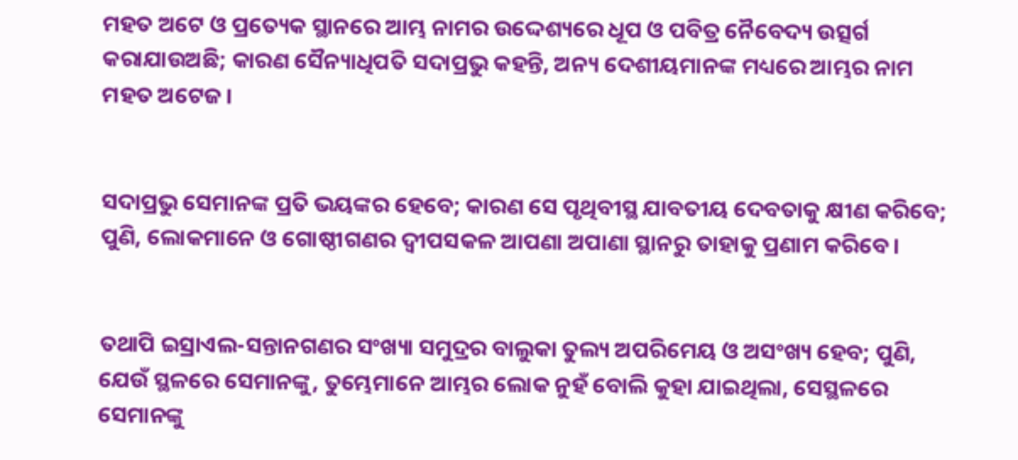ମହତ ଅଟେ ଓ ପ୍ରତ୍ୟେକ ସ୍ଥାନରେ ଆମ୍ଭ ନାମର ଉଦ୍ଦେଶ୍ୟରେ ଧୂପ ଓ ପବିତ୍ର ନୈବେଦ୍ୟ ଉତ୍ସର୍ଗ କରାଯାଉଅଛି; କାରଣ ସୈନ୍ୟାଧିପତି ସଦାପ୍ରଭୁ କହନ୍ତି, ଅନ୍ୟ ଦେଶୀୟମାନଙ୍କ ମଧ୍ୟରେ ଆମ୍ଭର ନାମ ମହତ ଅଟେଜ।


ସଦାପ୍ରଭୁ ସେମାନଙ୍କ ପ୍ରତି ଭୟଙ୍କର ହେବେ; କାରଣ ସେ ପୃଥିବୀସ୍ଥ ଯାବତୀୟ ଦେବତାକୁ କ୍ଷୀଣ କରିବେ; ପୁଣି, ଲୋକମାନେ ଓ ଗୋଷ୍ଠୀଗଣର ଦ୍ଵୀପସକଳ ଆପଣା ଅପାଣା ସ୍ଥାନରୁ ତାହାକୁ ପ୍ରଣାମ କରିବେ।


ତଥାପି ଇସ୍ରାଏଲ-ସନ୍ତାନଗଣର ସଂଖ୍ୟା ସମୁଦ୍ରର ବାଲୁକା ତୁଲ୍ୟ ଅପରିମେୟ ଓ ଅସଂଖ୍ୟ ହେବ; ପୁଣି, ଯେଉଁ ସ୍ଥଳରେ ସେମାନଙ୍କୁ, ତୁମ୍ଭେମାନେ ଆମ୍ଭର ଲୋକ ନୁହଁ ବୋଲି କୁହା ଯାଇଥିଲା, ସେସ୍ଥଳରେ ସେମାନଙ୍କୁ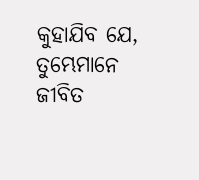କୁହାଯିବ ଯେ, ତୁମ୍ଭେମାନେ ଜୀବିତ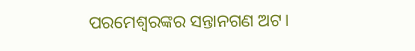ପରମେଶ୍ଵରଙ୍କର ସନ୍ତାନଗଣ ଅଟ।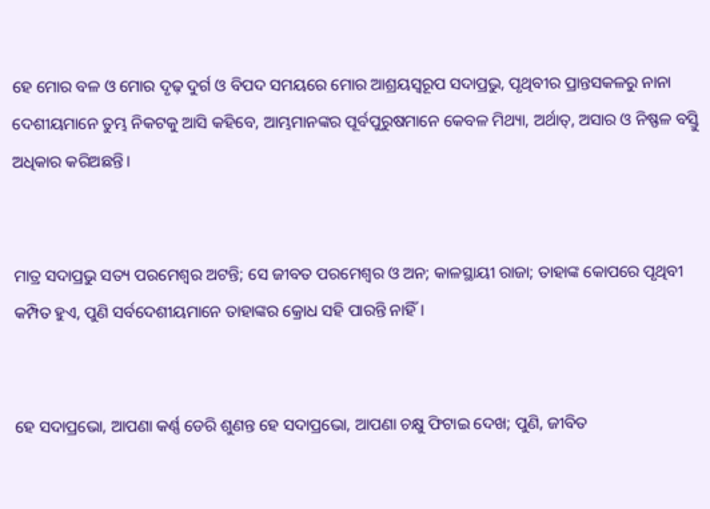ହେ ମୋର ବଳ ଓ ମୋର ଦୃଢ଼ ଦୁର୍ଗ ଓ ବିପଦ ସମୟରେ ମୋର ଆଶ୍ରୟସ୍ଵରୂପ ସଦାପ୍ରଭୁ, ପୃଥିବୀର ପ୍ରାନ୍ତସକଳରୁ ନାନା ଦେଶୀୟମାନେ ତୁମ୍ଭ ନିକଟକୁ ଆସି କହିବେ, ଆମ୍ଭମାନଙ୍କର ପୂର୍ବପୁରୁଷମାନେ କେବଳ ମିଥ୍ୟା, ଅର୍ଥାତ୍, ଅସାର ଓ ନିଷ୍ଫଳ ବସ୍ତୁି ଅଧିକାର କରିଅଛନ୍ତି।


ମାତ୍ର ସଦାପ୍ରଭୁ ସତ୍ୟ ପରମେଶ୍ଵର ଅଟନ୍ତି; ସେ ଜୀବତ ପରମେଶ୍ଵର ଓ ଅନ; କାଳସ୍ଥାୟୀ ରାଜା; ତାହାଙ୍କ କୋପରେ ପୃଥିବୀ କମ୍ପିତ ହୁଏ, ପୁଣି ସର୍ବଦେଶୀୟମାନେ ତାହାଙ୍କର କ୍ରୋଧ ସହି ପାରନ୍ତି ନାହିଁ।


ହେ ସଦାପ୍ରଭୋ, ଆପଣା କର୍ଣ୍ଣ ଡେରି ଶୁଣନ୍ତ ହେ ସଦାପ୍ରଭୋ, ଆପଣା ଚକ୍ଷୁ ଫିଟାଇ ଦେଖ; ପୁଣି, ଜୀବିତ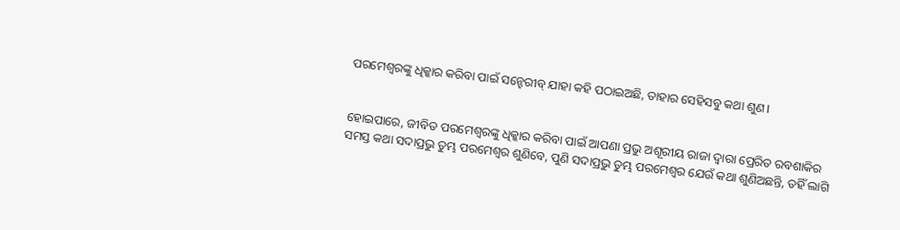ପରମେଶ୍ଵରଙ୍କୁ ଧିକ୍କାର କରିବା ପାଇଁ ସନ୍ହେରୀବ୍ ଯାହା କହି ପଠାଇଅଛି, ତାହାର ସେହିସବୁ କଥା ଶୁଣ।


ହୋଇପାରେ, ଜୀବିତ ପରମେଶ୍ଵରଙ୍କୁ ଧିକ୍କାର କରିବା ପାଇଁ ଆପଣା ପ୍ରଭୁ ଅଶୂରୀୟ ରାଜା ଦ୍ଵାରା ପ୍ରେରିତ ରବଶାକିର ସମସ୍ତ କଥା ସଦାପ୍ରଭୁ ତୁମ୍ଭ ପରମେଶ୍ଵର ଶୁଣିବେ, ପୁଣି ସଦାପ୍ରଭୁ ତୁମ୍ଭ ପରମେଶ୍ଵର ଯେଉଁ କଥା ଶୁଣିଅଛନ୍ତି, ତହିଁ ଲାଗି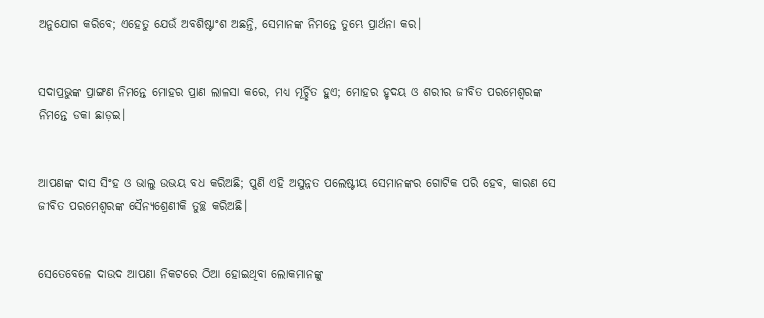ଅନୁଯୋଗ କରିବେ; ଏହେତୁ ଯେଉଁ ଅବଶିଷ୍ଟାଂଶ ଅଛନ୍ତି, ସେମାନଙ୍କ ନିମନ୍ତେ ତୁମ୍ଭେ ପ୍ରାର୍ଥନା କର।


ସଦାପ୍ରଭୁଙ୍କ ପ୍ରାଙ୍ଗଣ ନିମନ୍ତେ ମୋହର ପ୍ରାଣ ଲାଳସା କରେ, ମଧ୍ୟ ମୂର୍ଚ୍ଛିତ ହୁଏ; ମୋହର ହୃଦୟ ଓ ଶରୀର ଜୀବିତ ପରମେଶ୍ଵରଙ୍କ ନିମନ୍ତେ ଡକା ଛାଡ଼ଇ।


ଆପଣଙ୍କ ଦାସ ସିଂହ ଓ ଭାଲୁ ଉଭୟ ବଧ କରିଅଛି; ପୁଣି ଏହି ଅସୁନ୍ନତ ପଲେଷ୍ଟୀୟ ସେମାନଙ୍କର ଗୋଟିକ ପରି ହେବ, କାରଣ ସେ ଜୀବିତ ପରମେଶ୍ଵରଙ୍କ ସୈନ୍ୟଶ୍ରେଣୀକି ତୁଚ୍ଛ କରିଅଛି।


ସେତେବେଳେ ଦାଉଦ ଆପଣା ନିକଟରେ ଠିଆ ହୋଇଥିବା ଲୋକମାନଙ୍କୁ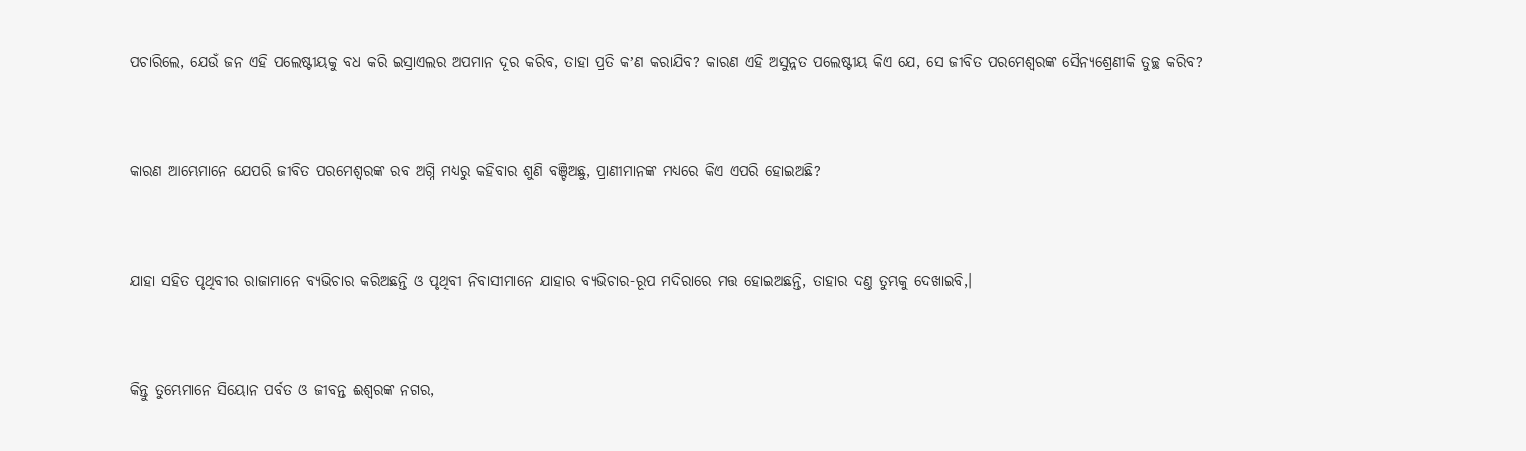ପଚାରିଲେ, ଯେଉଁ ଜନ ଏହି ପଲେଷ୍ଟୀୟକୁ ବଧ କରି ଇସ୍ରାଏଲର ଅପମାନ ଦୂର କରିବ, ତାହା ପ୍ରତି କʼଣ କରାଯିବ? କାରଣ ଏହି ଅସୁନ୍ନତ ପଲେଷ୍ଟୀୟ କିଏ ଯେ, ସେ ଜୀବିତ ପରମେଶ୍ଵରଙ୍କ ସୈନ୍ୟଶ୍ରେଣୀକି ତୁଚ୍ଛ କରିବ?


କାରଣ ଆମ୍ଭେମାନେ ଯେପରି ଜୀବିତ ପରମେଶ୍ଵରଙ୍କ ରବ ଅଗ୍ନି ମଧ୍ୟରୁ କହିବାର ଶୁଣି ବଞ୍ଚିଅଛୁ, ପ୍ରାଣୀମାନଙ୍କ ମଧ୍ୟରେ କିଏ ଏପରି ହୋଇଅଛି?


ଯାହା ସହିତ ପୃଥିବୀର ରାଜାମାନେ ବ୍ୟଭିଚାର କରିଅଛନ୍ତି ଓ ପୃଥିବୀ ନିବାସୀମାନେ ଯାହାର ବ୍ୟଭିଚାର-ରୂପ ମଦିରାରେ ମତ୍ତ ହୋଇଅଛନ୍ତି, ତାହାର ଦଣ୍ତ ତୁମ୍ଭକୁ ଦେଖାଇବି,।


କିନ୍ତୁ ତୁମ୍ଭେମାନେ ସିୟୋନ ପର୍ବତ ଓ ଜୀବନ୍ତ ଈଶ୍ଵରଙ୍କ ନଗର,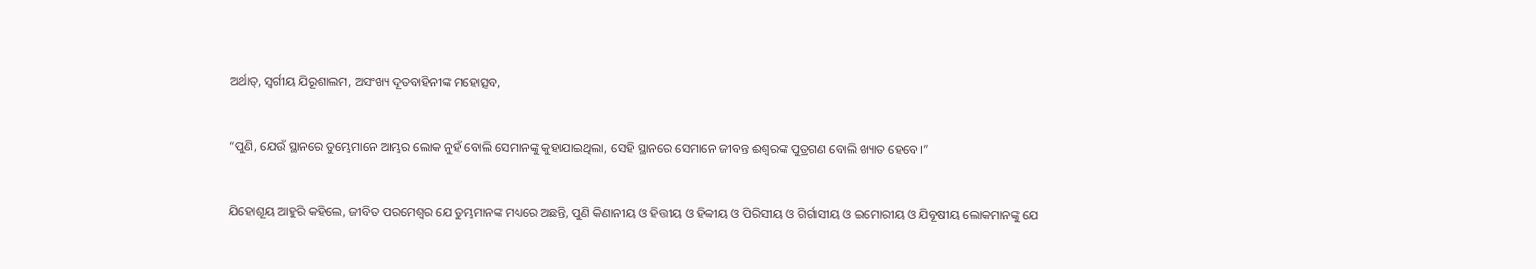ଅର୍ଥାତ୍, ସ୍ଵର୍ଗୀୟ ଯିରୂଶାଲମ, ଅସଂଖ୍ୟ ଦୂତବାହିନୀଙ୍କ ମହୋତ୍ସବ,


“ପୁଣି, ଯେଉଁ ସ୍ଥାନରେ ତୁମ୍ଭେମାନେ ଆମ୍ଭର ଲୋକ ନୁହଁ ବୋଲି ସେମାନଙ୍କୁ କୁହାଯାଇଥିଲା, ସେହି ସ୍ଥାନରେ ସେମାନେ ଜୀବନ୍ତ ଈଶ୍ଵରଙ୍କ ପୁତ୍ରଗଣ ବୋଲି ଖ୍ୟାତ ହେବେ।”


ଯିହୋଶୂୟ ଆହୁରି କହିଲେ, ଜୀବିତ ପରମେଶ୍ଵର ଯେ ତୁମ୍ଭମାନଙ୍କ ମଧ୍ୟରେ ଅଛନ୍ତି, ପୁଣି କିଣାନୀୟ ଓ ହିତ୍ତୀୟ ଓ ହିବ୍ବୀୟ ଓ ପିରିସୀୟ ଓ ଗିର୍ଗାସୀୟ ଓ ଇମୋରୀୟ ଓ ଯିବୂଷୀୟ ଲୋକମାନଙ୍କୁ ଯେ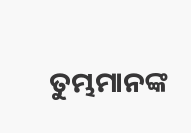ତୁମ୍ଭମାନଙ୍କ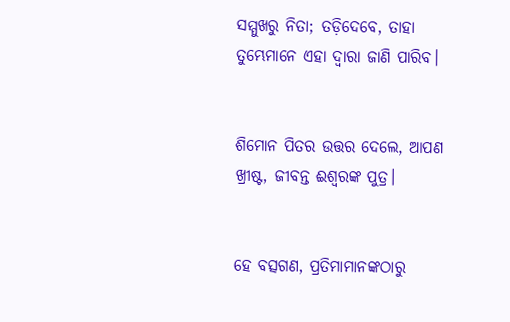ସମ୍ମୁଖରୁ ନିତା; ତଡ଼ିଦେବେ, ତାହା ତୁମ୍ଭେମାନେ ଏହା ଦ୍ଵାରା ଜାଣି ପାରିବ।


ଶିମୋନ ପିତର ଉତ୍ତର ଦେଲେ, ଆପଣ ଖ୍ରୀଷ୍ଟ, ଜୀବନ୍ତ ଈଶ୍ଵରଙ୍କ ପୁତ୍ର।


ହେ ବତ୍ସଗଣ, ପ୍ରତିମାମାନଙ୍କଠାରୁ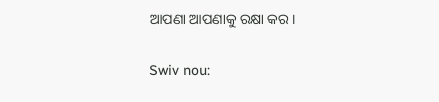ଆପଣା ଆପଣାକୁ ରକ୍ଷା କର।


Swiv nou: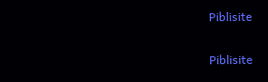Piblisite


Piblisite